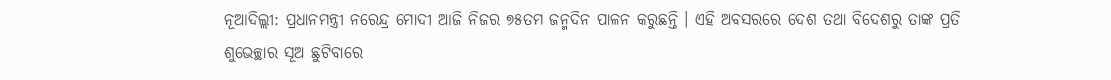ନୂଆଦିଲ୍ଲୀ: ପ୍ରଧାନମନ୍ତ୍ରୀ ନରେନ୍ଦ୍ର ମୋଦୀ ଆଜି ନିଜର ୭୫ତମ ଜନ୍ମଦିନ ପାଳନ କରୁଛନ୍ତି । ଏହି ଅବସରରେ ଦେଶ ତଥା ବିଦେଶରୁ ତାଙ୍କ ପ୍ରତି ଶୁଭେଚ୍ଛାର ସୂଅ ଛୁଟିବାରେ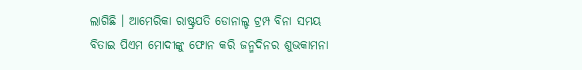ଲାଗିଛି । ଆମେରିକା ରାଷ୍ଟ୍ରପତି ଡୋନାଲ୍ଡ ଟ୍ରମ୍ପ ବିନା ସମୟ ବିତାଇ ପିଏମ ମୋଦୀଙ୍କୁ ଫୋନ କରି ଜନ୍ମଦିନର ଶୁଭକାମନା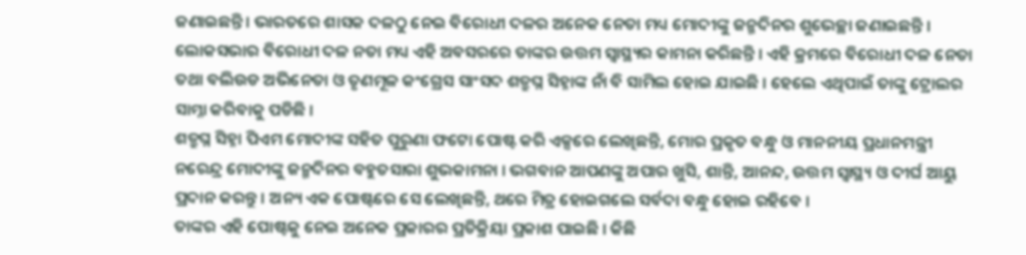ଜଣାଇଛନ୍ତି । ଭାରତରେ ଶାସକ ଦଳଠୁ ନେଇ ବିରୋଧୀ ଦଳର ଅନେକ ନେତା ମଧ୍ୟ ମୋଦୀଙ୍କୁ ଜନ୍ମଦିନର ଶୁଭେଚ୍ଛା ଜଣାଇଛନ୍ତି । ଲୋକସଭାର ବିରୋଧୀ ଦଳ ନତା ମଧ୍ୟ ଏହି ଅବସରରେ ତାଙ୍କର ଉତ୍ତମ ସ୍ୱାସ୍ଥ୍ୟର କାମନା କରିଛନ୍ତି । ଏହି କ୍ରମରେ ବିରୋଧୀ ଦଳ ନେତା ତଥା ବଲିଉଡ ଅଭିନେତା ଓ ତୃଣମୂଳ କଂଗ୍ରେସ ସାଂସଦ ଶତ୍ରୁଘ୍ନ ସିହ୍ନାଙ୍କ ନାଁ ବି ସାମିଲ ହୋଇ ଯାଇଛି । ହେଲେ ଏଥିପାଇଁ ତାଙ୍କୁ ଟ୍ରୋଲର ସାମ୍ନା କରିବାକୁ ପଡିଛି ।
ଶତ୍ରୁଘ୍ନ ସିହ୍ନା ପିଏମ ମୋଦୀଙ୍କ ସହିତ ପୁରୁଣା ଫଟୋ ପୋଷ୍ଟ କରି ଏକ୍ସରେ ଲେଖିଛନ୍ତି, ମୋର ପ୍ରକୃତ ବନ୍ଧୁ ଓ ମାନନୀୟ ପ୍ରଧାନମନ୍ତ୍ରୀ ନରେନ୍ଦ୍ର ମୋଦୀଙ୍କୁ ଜନ୍ମଦିନର ବହୁତସାରା ଶୁଭକାମନା । ଭଗବାନ ଆପଣଙ୍କୁ ଅପାର ଖୁସି, ଶାନ୍ତି, ଆନନ୍ଦ, ଉତ୍ତମ ସ୍ୱାସ୍ଥ୍ୟ ଓ ଦୀର୍ଘ ଆୟୁ ପ୍ରଦାନ କରନ୍ତୁ । ଅନ୍ୟ ଏକ ପୋଷ୍ଟରେ ସେ ଲେଖିଛନ୍ତି, ଥରେ ମିତ୍ର ହୋଇଗଲେ ସର୍ବଦା ବନ୍ଧୁ ହୋଇ ରହିବେ ।
ତାଙ୍କର ଏହି ପୋଷ୍ଟକୁ ନେଇ ଅନେକ ପ୍ରକାରର ପ୍ରତିକ୍ରିୟା ପ୍ରକାଶ ପାଇଛି । କିଛି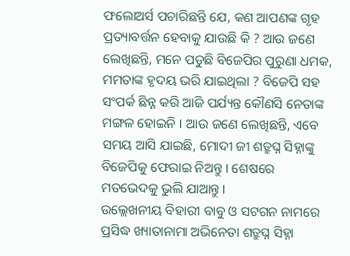ଫଲୋଅର୍ସ ପଚାରିଛନ୍ତି ଯେ, କଣ ଆପଣଙ୍କ ଗୃହ ପ୍ରତ୍ୟାବର୍ତ୍ତନ ହେବାକୁ ଯାଉଛି କି ? ଆଉ ଜଣେ ଲେଖିଛନ୍ତି, ମନେ ପଡୁଛି ବିଜେପିର ପୁରୁଣା ଧମକ, ମମତାଙ୍କ ହୃଦୟ ଭରି ଯାଇଥିଲା ? ବିଜେପି ସହ ସଂପର୍କ ଛିନ୍ନ କରି ଆଜି ପର୍ଯ୍ୟନ୍ତ କୌଣସି ନେତାଙ୍କ ମଙ୍ଗଳ ହୋଇନି । ଆଉ ଜଣେ ଲେଖିଛନ୍ତି, ଏବେ ସମୟ ଆସି ଯାଇଛି, ମୋଦୀ ଜୀ ଶତ୍ରୁଘ୍ନ ସିହ୍ନାଙ୍କୁ ବିଜେପିକୁ ଫେରାଇ ନିଅନ୍ତୁ । ଶେଷରେ ମତଭେଦକୁ ଭୁଲି ଯାଆନ୍ତୁ ।
ଉଲ୍ଲେଖନୀୟ ବିହାରୀ ବାବୁ ଓ ସଟଗନ ନାମରେ ପ୍ରସିଦ୍ଧ ଖ୍ୟାତାନାମା ଅଭିନେତା ଶତ୍ରୁଘ୍ନ ସିହ୍ନା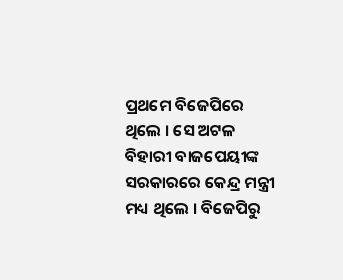ପ୍ରଥମେ ବିଜେପିରେ ଥିଲେ । ସେ ଅଟଳ ବିହାରୀ ବାଜପେୟୀଙ୍କ ସରକାରରେ କେନ୍ଦ୍ର ମନ୍ତ୍ରୀ ମଧ୍ୟ ଥିଲେ । ବିଜେପିରୁ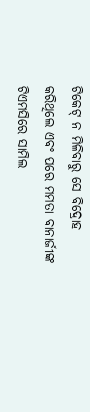ଟିକେଟ୍ ନ ମିଳିବାରୁ ସେ ବିଦ୍ରୋହ କରିଥିଲେ ଏବଂ ପରେ ମମତା ବାନାର୍ଜୀଙ୍କ ଟିଏମସିରେ ସାମିଲ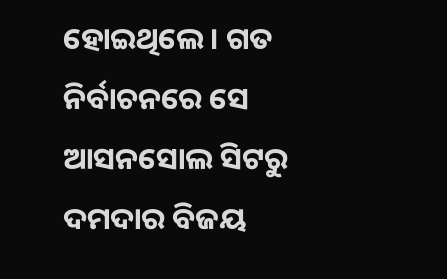ହୋଇଥିଲେ । ଗତ ନିର୍ବାଚନରେ ସେ ଆସନସୋଲ ସିଟରୁ ଦମଦାର ବିଜୟ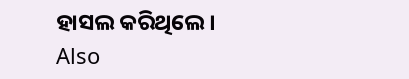ହାସଲ କରିଥିଲେ ।
Also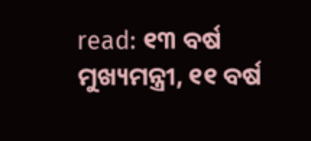read: ୧୩ ବର୍ଷ ମୁଖ୍ୟମନ୍ତ୍ରୀ, ୧୧ ବର୍ଷ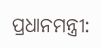ପ୍ରଧାନମନ୍ତ୍ରୀ: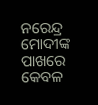ନରେନ୍ଦ୍ର ମୋଦୀଙ୍କ ପାଖରେ କେବଳ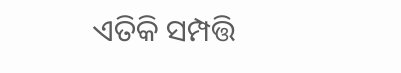ଏତିକି ସମ୍ପତ୍ତି